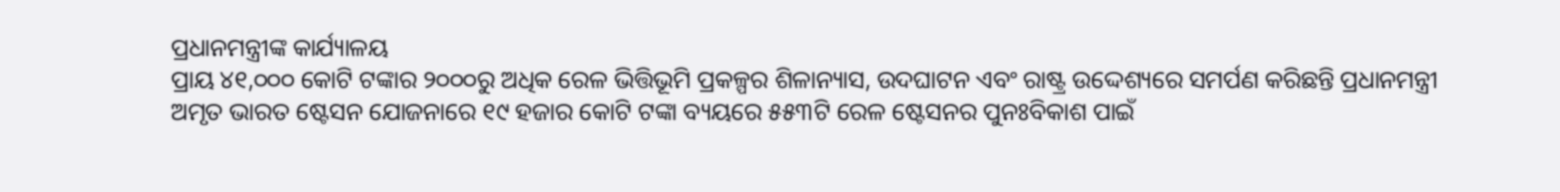ପ୍ରଧାନମନ୍ତ୍ରୀଙ୍କ କାର୍ଯ୍ୟାଳୟ
ପ୍ରାୟ ୪୧,୦୦୦ କୋଟି ଟଙ୍କାର ୨୦୦୦ରୁ ଅଧିକ ରେଳ ଭିତ୍ତିଭୂମି ପ୍ରକଳ୍ପର ଶିଳାନ୍ୟାସ, ଉଦଘାଟନ ଏବଂ ରାଷ୍ଟ୍ର ଉଦ୍ଦେଶ୍ୟରେ ସମର୍ପଣ କରିଛନ୍ତି ପ୍ରଧାନମନ୍ତ୍ରୀ
ଅମୃତ ଭାରତ ଷ୍ଟେସନ ଯୋଜନାରେ ୧୯ ହଜାର କୋଟି ଟଙ୍କା ବ୍ୟୟରେ ୫୫୩ଟି ରେଳ ଷ୍ଟେସନର ପୁନଃବିକାଶ ପାଇଁ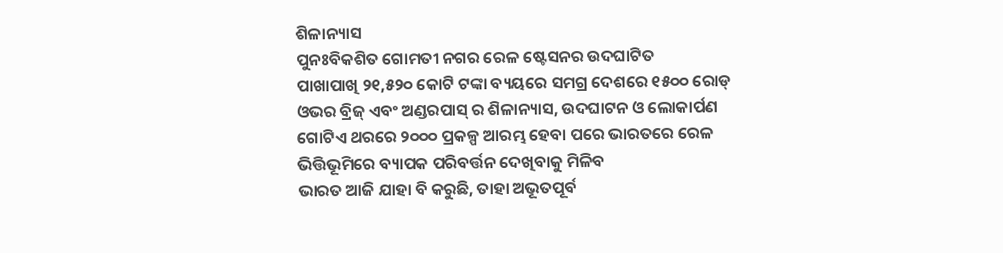ଶିଳାନ୍ୟାସ
ପୁନଃବିକଶିତ ଗୋମତୀ ନଗର ରେଳ ଷ୍ଟେସନର ଉଦଘାଟିତ
ପାଖାପାଖି ୨୧,୫୨୦ କୋଟି ଟଙ୍କା ବ୍ୟୟରେ ସମଗ୍ର ଦେଶରେ ୧୫୦୦ ରୋଡ୍ ଓଭର ବ୍ରିଜ୍ ଏବଂ ଅଣ୍ଡରପାସ୍ ର ଶିଳାନ୍ୟାସ, ଉଦଘାଟନ ଓ ଲୋକାର୍ପଣ
ଗୋଟିଏ ଥରରେ ୨୦୦୦ ପ୍ରକଳ୍ପ ଆରମ୍ଭ ହେବା ପରେ ଭାରତରେ ରେଳ ଭିତ୍ତିଭୂମିରେ ବ୍ୟାପକ ପରିବର୍ତ୍ତନ ଦେଖିବାକୁ ମିଳିବ
ଭାରତ ଆଜି ଯାହା ବି କରୁଛି, ତାହା ଅଭୂତପୂର୍ବ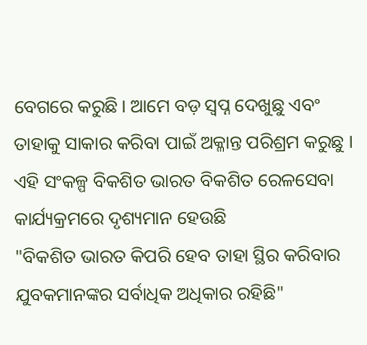ବେଗରେ କରୁଛି। ଆମେ ବଡ଼ ସ୍ୱପ୍ନ ଦେଖୁଛୁ ଏବଂ ତାହାକୁ ସାକାର କରିବା ପାଇଁ ଅକ୍ଳାନ୍ତ ପରିଶ୍ରମ କରୁଛୁ । ଏହି ସଂକଳ୍ପ ବିକଶିତ ଭାରତ ବିକଶିତ ରେଳସେବା କାର୍ଯ୍ୟକ୍ରମରେ ଦୃଶ୍ୟମାନ ହେଉଛି
"ବିକଶିତ ଭାରତ କିପରି ହେବ ତାହା ସ୍ଥିର କରିବାର ଯୁବକମାନଙ୍କର ସର୍ବାଧିକ ଅଧିକାର ରହିଛି"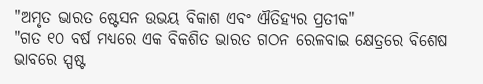"ଅମୃତ ଭାରତ ଷ୍ଟେସନ ଉଭୟ ବିକାଶ ଏବଂ ଐତିହ୍ୟର ପ୍ରତୀକ"
"ଗତ ୧୦ ବର୍ଷ ମଧ୍ୟରେ ଏକ ବିକଶିତ ଭାରତ ଗଠନ ରେଳବାଇ କ୍ଷେତ୍ରରେ ବିଶେଷ ଭାବରେ ସ୍ପଷ୍ଟ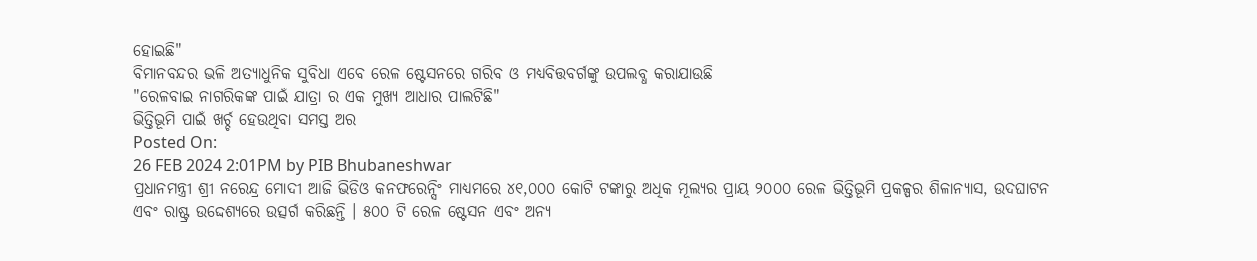ହୋଇଛି"
ବିମାନବନ୍ଦର ଭଳି ଅତ୍ୟାଧୁନିକ ସୁବିଧା ଏବେ ରେଳ ଷ୍ଟେସନରେ ଗରିବ ଓ ମଧ୍ୟବିତ୍ତବର୍ଗଙ୍କୁ ଉପଲବ୍ଧ କରାଯାଉଛି
"ରେଳବାଇ ନାଗରିକଙ୍କ ପାଇଁ ଯାତ୍ରା ର ଏକ ମୁଖ୍ୟ ଆଧାର ପାଲଟିଛି"
ଭିତ୍ତିଭୂମି ପାଇଁ ଖର୍ଚ୍ଚ ହେଉଥିବା ସମସ୍ତ ଅର
Posted On:
26 FEB 2024 2:01PM by PIB Bhubaneshwar
ପ୍ରଧାନମନ୍ତ୍ରୀ ଶ୍ରୀ ନରେନ୍ଦ୍ର ମୋଦୀ ଆଜି ଭିଡିଓ କନଫରେନ୍ସିଂ ମାଧ୍ୟମରେ ୪୧,୦୦୦ କୋଟି ଟଙ୍କାରୁ ଅଧିକ ମୂଲ୍ୟର ପ୍ରାୟ ୨୦୦୦ ରେଳ ଭିତ୍ତିଭୂମି ପ୍ରକଳ୍ପର ଶିଳାନ୍ୟାସ, ଉଦଘାଟନ ଏବଂ ରାଷ୍ଟ୍ର ଉଦ୍ଦେଶ୍ୟରେ ଉତ୍ସର୍ଗ କରିଛନ୍ତି । ୫୦୦ ଟି ରେଳ ଷ୍ଟେସନ ଏବଂ ଅନ୍ୟ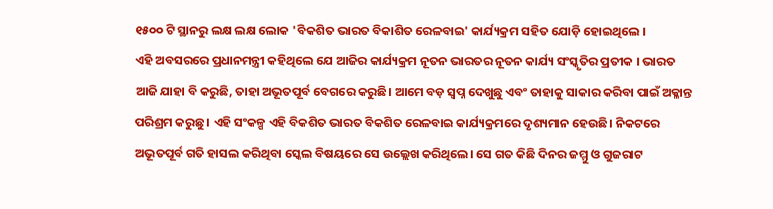୧୫୦୦ ଟି ସ୍ଥାନରୁ ଲକ୍ଷ ଲକ୍ଷ ଲୋକ 'ବିକଶିତ ଭାରତ ବିକାଶିତ ରେଳବାଇ' କାର୍ଯ୍ୟକ୍ରମ ସହିତ ଯୋଡ଼ି ହୋଇଥିଲେ ।
ଏହି ଅବସରରେ ପ୍ରଧାନମନ୍ତ୍ରୀ କହିଥିଲେ ଯେ ଆଜିର କାର୍ଯ୍ୟକ୍ରମ ନୂତନ ଭାରତର ନୂତନ କାର୍ଯ୍ୟ ସଂସ୍କୃତିର ପ୍ରତୀକ । ଭାରତ ଆଜି ଯାହା ବି କରୁଛି, ତାହା ଅଭୂତପୂର୍ବ ବେଗରେ କରୁଛି। ଆମେ ବଡ଼ ସ୍ୱପ୍ନ ଦେଖୁଛୁ ଏବଂ ତାହାକୁ ସାକାର କରିବା ପାଇଁ ଅକ୍ଳାନ୍ତ ପରିଶ୍ରମ କରୁଛୁ । ଏହି ସଂକଳ୍ପ ଏହି ବିକଶିତ ଭାରତ ବିକଶିତ ରେଳବାଇ କାର୍ଯ୍ୟକ୍ରମରେ ଦୃଶ୍ୟମାନ ହେଉଛି। ନିକଟରେ ଅଭୂତପୂର୍ବ ଗତି ହାସଲ କରିଥିବା ସ୍କେଲ ବିଷୟରେ ସେ ଉଲ୍ଲେଖ କରିଥିଲେ। ସେ ଗତ କିଛି ଦିନର ଜମ୍ମୁ ଓ ଗୁଜରାଟ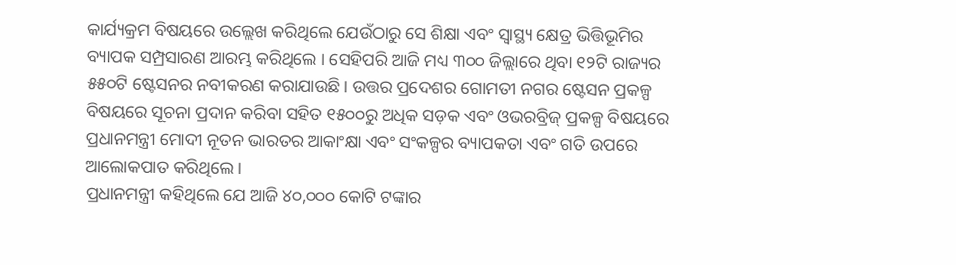କାର୍ଯ୍ୟକ୍ରମ ବିଷୟରେ ଉଲ୍ଲେଖ କରିଥିଲେ ଯେଉଁଠାରୁ ସେ ଶିକ୍ଷା ଏବଂ ସ୍ୱାସ୍ଥ୍ୟ କ୍ଷେତ୍ର ଭିତ୍ତିଭୂମିର ବ୍ୟାପକ ସମ୍ପ୍ରସାରଣ ଆରମ୍ଭ କରିଥିଲେ । ସେହିପରି ଆଜି ମଧ୍ୟ ୩୦୦ ଜିଲ୍ଲାରେ ଥିବା ୧୨ଟି ରାଜ୍ୟର ୫୫୦ଟି ଷ୍ଟେସନର ନବୀକରଣ କରାଯାଉଛି। ଉତ୍ତର ପ୍ରଦେଶର ଗୋମତୀ ନଗର ଷ୍ଟେସନ ପ୍ରକଳ୍ପ ବିଷୟରେ ସୂଚନା ପ୍ରଦାନ କରିବା ସହିତ ୧୫୦୦ରୁ ଅଧିକ ସଡ଼କ ଏବଂ ଓଭରବ୍ରିଜ୍ ପ୍ରକଳ୍ପ ବିଷୟରେ ପ୍ରଧାନମନ୍ତ୍ରୀ ମୋଦୀ ନୂତନ ଭାରତର ଆକାଂକ୍ଷା ଏବଂ ସଂକଳ୍ପର ବ୍ୟାପକତା ଏବଂ ଗତି ଉପରେ ଆଲୋକପାତ କରିଥିଲେ ।
ପ୍ରଧାନମନ୍ତ୍ରୀ କହିଥିଲେ ଯେ ଆଜି ୪୦,୦୦୦ କୋଟି ଟଙ୍କାର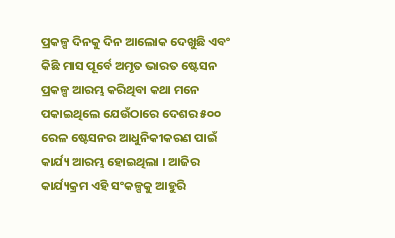ପ୍ରକଳ୍ପ ଦିନକୁ ଦିନ ଆଲୋକ ଦେଖୁଛି ଏବଂ କିଛି ମାସ ପୂର୍ବେ ଅମୃତ ଭାରତ ଷ୍ଟେସନ ପ୍ରକଳ୍ପ ଆରମ୍ଭ କରିଥିବା କଥା ମନେ ପକାଇଥିଲେ ଯେଉଁଠାରେ ଦେଶର ୫୦୦ ରେଳ ଷ୍ଟେସନର ଆଧୁନିକୀକରଣ ପାଇଁ କାର୍ଯ୍ୟ ଆରମ୍ଭ ହୋଇଥିଲା । ଆଜିର କାର୍ଯ୍ୟକ୍ରମ ଏହି ସଂକଳ୍ପକୁ ଆହୁରି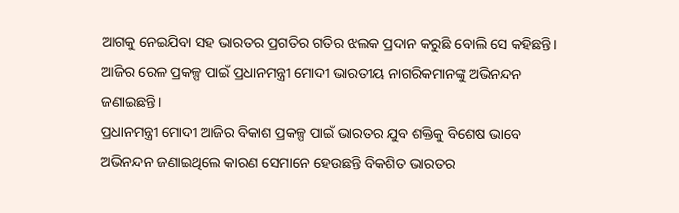ଆଗକୁ ନେଇଯିବା ସହ ଭାରତର ପ୍ରଗତିର ଗତିର ଝଲକ ପ୍ରଦାନ କରୁଛି ବୋଲି ସେ କହିଛନ୍ତି। ଆଜିର ରେଳ ପ୍ରକଳ୍ପ ପାଇଁ ପ୍ରଧାନମନ୍ତ୍ରୀ ମୋଦୀ ଭାରତୀୟ ନାଗରିକମାନଙ୍କୁ ଅଭିନନ୍ଦନ ଜଣାଇଛନ୍ତି।
ପ୍ରଧାନମନ୍ତ୍ରୀ ମୋଦୀ ଆଜିର ବିକାଶ ପ୍ରକଳ୍ପ ପାଇଁ ଭାରତର ଯୁବ ଶକ୍ତିକୁ ବିଶେଷ ଭାବେ ଅଭିନନ୍ଦନ ଜଣାଇଥିଲେ କାରଣ ସେମାନେ ହେଉଛନ୍ତି ବିକଶିତ ଭାରତର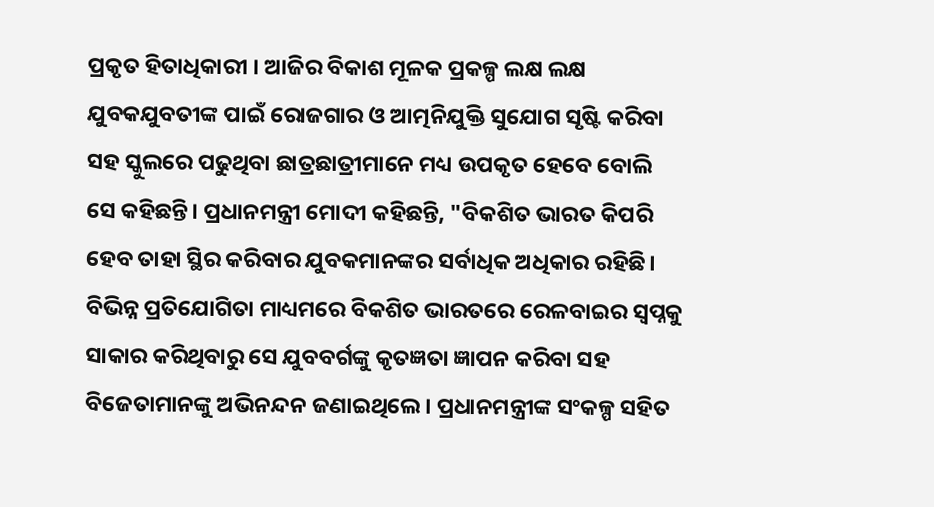ପ୍ରକୃତ ହିତାଧିକାରୀ । ଆଜିର ବିକାଶ ମୂଳକ ପ୍ରକଳ୍ପ ଲକ୍ଷ ଲକ୍ଷ ଯୁବକଯୁବତୀଙ୍କ ପାଇଁ ରୋଜଗାର ଓ ଆତ୍ମନିଯୁକ୍ତି ସୁଯୋଗ ସୃଷ୍ଟି କରିବା ସହ ସ୍କୁଲରେ ପଢୁଥିବା ଛାତ୍ରଛାତ୍ରୀମାନେ ମଧ୍ୟ ଉପକୃତ ହେବେ ବୋଲି ସେ କହିଛନ୍ତି। ପ୍ରଧାନମନ୍ତ୍ରୀ ମୋଦୀ କହିଛନ୍ତି, "ବିକଶିତ ଭାରତ କିପରି ହେବ ତାହା ସ୍ଥିର କରିବାର ଯୁବକମାନଙ୍କର ସର୍ବାଧିକ ଅଧିକାର ରହିଛି। ବିଭିନ୍ନ ପ୍ରତିଯୋଗିତା ମାଧ୍ୟମରେ ବିକଶିତ ଭାରତରେ ରେଳବାଇର ସ୍ୱପ୍ନକୁ ସାକାର କରିଥିବାରୁ ସେ ଯୁବବର୍ଗଙ୍କୁ କୃତଜ୍ଞତା ଜ୍ଞାପନ କରିବା ସହ ବିଜେତାମାନଙ୍କୁ ଅଭିନନ୍ଦନ ଜଣାଇଥିଲେ। ପ୍ରଧାନମନ୍ତ୍ରୀଙ୍କ ସଂକଳ୍ପ ସହିତ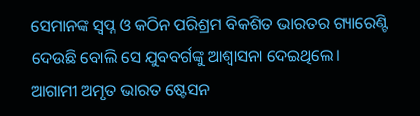ସେମାନଙ୍କ ସ୍ୱପ୍ନ ଓ କଠିନ ପରିଶ୍ରମ ବିକଶିତ ଭାରତର ଗ୍ୟାରେଣ୍ଟି ଦେଉଛି ବୋଲି ସେ ଯୁବବର୍ଗଙ୍କୁ ଆଶ୍ୱାସନା ଦେଇଥିଲେ।
ଆଗାମୀ ଅମୃତ ଭାରତ ଷ୍ଟେସନ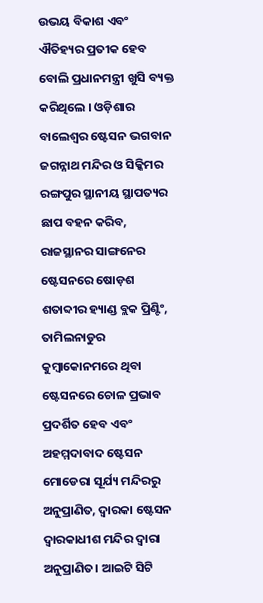ଉଭୟ ବିକାଶ ଏବଂ ଐତିହ୍ୟର ପ୍ରତୀକ ହେବ ବୋଲି ପ୍ରଧାନମନ୍ତ୍ରୀ ଖୁସି ବ୍ୟକ୍ତ କରିଥିଲେ । ଓଡ଼ିଶାର ବାଲେଶ୍ୱର ଷ୍ଟେସନ ଭଗବାନ ଜଗନ୍ନାଥ ମନ୍ଦିର ଓ ସିକ୍କିମର ରଙ୍ଗପୁର ସ୍ଥାନୀୟ ସ୍ଥାପତ୍ୟର ଛାପ ବହନ କରିବ, ରାଜସ୍ଥାନର ସାଙ୍ଗନେର ଷ୍ଟେସନରେ ଷୋଡ଼ଶ ଶତାବ୍ଦୀର ହ୍ୟାଣ୍ଡ ବ୍ଲକ ପ୍ରିଣ୍ଟିଂ, ତାମିଲନାଡୁର କୁମ୍ବାକୋନମରେ ଥିବା ଷ୍ଟେସନରେ ଚୋଳ ପ୍ରଭାବ ପ୍ରଦର୍ଶିତ ହେବ ଏବଂ ଅହମ୍ମଦାବାଦ ଷ୍ଟେସନ ମୋଡେରା ସୂର୍ଯ୍ୟ ମନ୍ଦିରରୁ ଅନୁପ୍ରାଣିତ, ଦ୍ୱାରକା ଷ୍ଟେସନ ଦ୍ୱାରକାଧୀଶ ମନ୍ଦିର ଦ୍ୱାରା ଅନୁପ୍ରାଣିତ। ଆଇଟି ସିଟି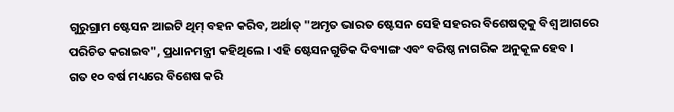ଗୁରୁଗ୍ରାମ ଷ୍ଟେସନ ଆଇଟି ଥିମ୍ ବହନ କରିବ, ଅର୍ଥାତ୍ "ଅମୃତ ଭାରତ ଷ୍ଟେସନ ସେହି ସହରର ବିଶେଷତ୍ୱକୁ ବିଶ୍ୱ ଆଗରେ ପରିଚିତ କରାଇବ", ପ୍ରଧାନମନ୍ତ୍ରୀ କହିଥିଲେ । ଏହି ଷ୍ଟେସନଗୁଡିକ ଦିବ୍ୟାଙ୍ଗ ଏବଂ ବରିଷ୍ଠ ନାଗରିକ ଅନୁକୂଳ ହେବ ।
ଗତ ୧୦ ବର୍ଷ ମଧ୍ୟରେ ବିଶେଷ କରି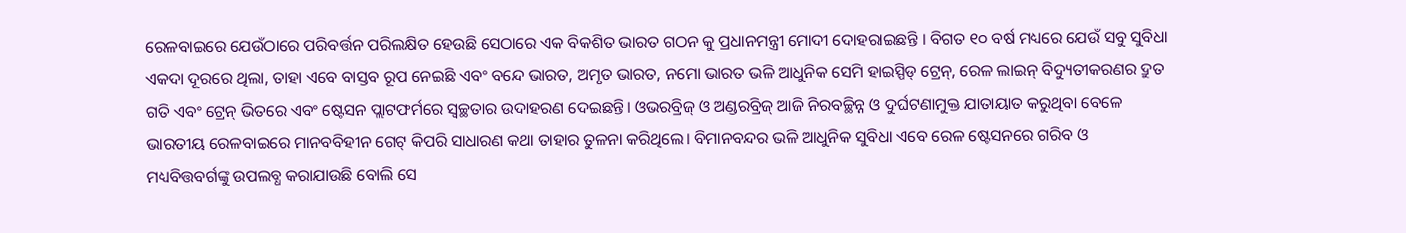ରେଳବାଇରେ ଯେଉଁଠାରେ ପରିବର୍ତ୍ତନ ପରିଲକ୍ଷିତ ହେଉଛି ସେଠାରେ ଏକ ବିକଶିତ ଭାରତ ଗଠନ କୁ ପ୍ରଧାନମନ୍ତ୍ରୀ ମୋଦୀ ଦୋହରାଇଛନ୍ତି । ବିଗତ ୧୦ ବର୍ଷ ମଧ୍ୟରେ ଯେଉଁ ସବୁ ସୁବିଧା ଏକଦା ଦୂରରେ ଥିଲା, ତାହା ଏବେ ବାସ୍ତବ ରୂପ ନେଇଛି ଏବଂ ବନ୍ଦେ ଭାରତ, ଅମୃତ ଭାରତ, ନମୋ ଭାରତ ଭଳି ଆଧୁନିକ ସେମି ହାଇସ୍ପିଡ୍ ଟ୍ରେନ୍, ରେଳ ଲାଇନ୍ ବିଦ୍ୟୁତୀକରଣର ଦ୍ରୁତ ଗତି ଏବଂ ଟ୍ରେନ୍ ଭିତରେ ଏବଂ ଷ୍ଟେସନ ପ୍ଲାଟଫର୍ମରେ ସ୍ୱଚ୍ଛତାର ଉଦାହରଣ ଦେଇଛନ୍ତି। ଓଭରବ୍ରିଜ୍ ଓ ଅଣ୍ଡରବ୍ରିଜ୍ ଆଜି ନିରବଚ୍ଛିନ୍ନ ଓ ଦୁର୍ଘଟଣାମୁକ୍ତ ଯାତାୟାତ କରୁଥିବା ବେଳେ ଭାରତୀୟ ରେଳବାଇରେ ମାନବବିହୀନ ଗେଟ୍ କିପରି ସାଧାରଣ କଥା ତାହାର ତୁଳନା କରିଥିଲେ। ବିମାନବନ୍ଦର ଭଳି ଆଧୁନିକ ସୁବିଧା ଏବେ ରେଳ ଷ୍ଟେସନରେ ଗରିବ ଓ ମଧ୍ୟବିତ୍ତବର୍ଗଙ୍କୁ ଉପଲବ୍ଧ କରାଯାଉଛି ବୋଲି ସେ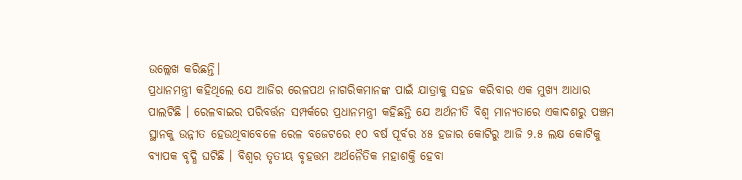ଉଲ୍ଲେଖ କରିଛନ୍ତି।
ପ୍ରଧାନମନ୍ତ୍ରୀ କହିଥିଲେ ଯେ ଆଜିର ରେଳପଥ ନାଗରିକମାନଙ୍କ ପାଇଁ ଯାତ୍ରାକୁ ସହଜ କରିବାର ଏକ ମୁଖ୍ୟ ଆଧାର ପାଲଟିଛି । ରେଳବାଇର ପରିବର୍ତ୍ତନ ସମ୍ପର୍କରେ ପ୍ରଧାନମନ୍ତ୍ରୀ କହିଛନ୍ତି ଯେ ଅର୍ଥନୀତି ବିଶ୍ୱ ମାନ୍ୟତାରେ ଏକାଦଶରୁ ପଞ୍ଚମ ସ୍ଥାନକୁ ଉନ୍ନୀତ ହେଉଥିବାବେଳେ ରେଳ ବଜେଟରେ ୧୦ ବର୍ଷ ପୂର୍ବର ୪୫ ହଜାର କୋଟିରୁ ଆଜି ୨.୫ ଲକ୍ଷ କୋଟିକୁ ବ୍ୟାପକ ବୃଦ୍ଧି ଘଟିଛି । ବିଶ୍ୱର ତୃତୀୟ ବୃହତ୍ତମ ଅର୍ଥନୈତିକ ମହାଶକ୍ତି ହେବା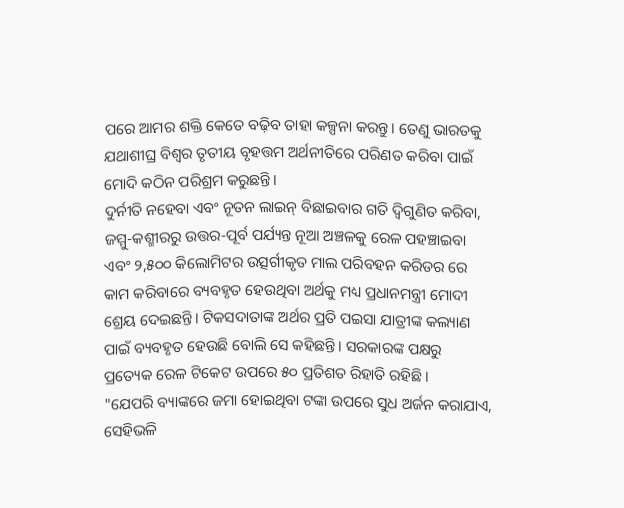ପରେ ଆମର ଶକ୍ତି କେତେ ବଢ଼ିବ ତାହା କଳ୍ପନା କରନ୍ତୁ। ତେଣୁ ଭାରତକୁ ଯଥାଶୀଘ୍ର ବିଶ୍ୱର ତୃତୀୟ ବୃହତ୍ତମ ଅର୍ଥନୀତିରେ ପରିଣତ କରିବା ପାଇଁ ମୋଦି କଠିନ ପରିଶ୍ରମ କରୁଛନ୍ତି।
ଦୁର୍ନୀତି ନହେବା ଏବଂ ନୂତନ ଲାଇନ୍ ବିଛାଇବାର ଗତି ଦ୍ୱିଗୁଣିତ କରିବା, ଜମ୍ମୁ-କଶ୍ମୀରରୁ ଉତ୍ତର-ପୂର୍ବ ପର୍ଯ୍ୟନ୍ତ ନୂଆ ଅଞ୍ଚଳକୁ ରେଳ ପହଞ୍ଚାଇବା ଏବଂ ୨,୫୦୦ କିଲୋମିଟର ଉତ୍ସର୍ଗୀକୃତ ମାଲ ପରିବହନ କରିଡର ରେ କାମ କରିବାରେ ବ୍ୟବହୃତ ହେଉଥିବା ଅର୍ଥକୁ ମଧ୍ୟ ପ୍ରଧାନମନ୍ତ୍ରୀ ମୋଦୀ ଶ୍ରେୟ ଦେଇଛନ୍ତି। ଟିକସଦାତାଙ୍କ ଅର୍ଥର ପ୍ରତି ପଇସା ଯାତ୍ରୀଙ୍କ କଲ୍ୟାଣ ପାଇଁ ବ୍ୟବହୃତ ହେଉଛି ବୋଲି ସେ କହିଛନ୍ତି। ସରକାରଙ୍କ ପକ୍ଷରୁ ପ୍ରତ୍ୟେକ ରେଳ ଟିକେଟ ଉପରେ ୫୦ ପ୍ରତିଶତ ରିହାତି ରହିଛି।
"ଯେପରି ବ୍ୟାଙ୍କରେ ଜମା ହୋଇଥିବା ଟଙ୍କା ଉପରେ ସୁଧ ଅର୍ଜନ କରାଯାଏ, ସେହିଭଳି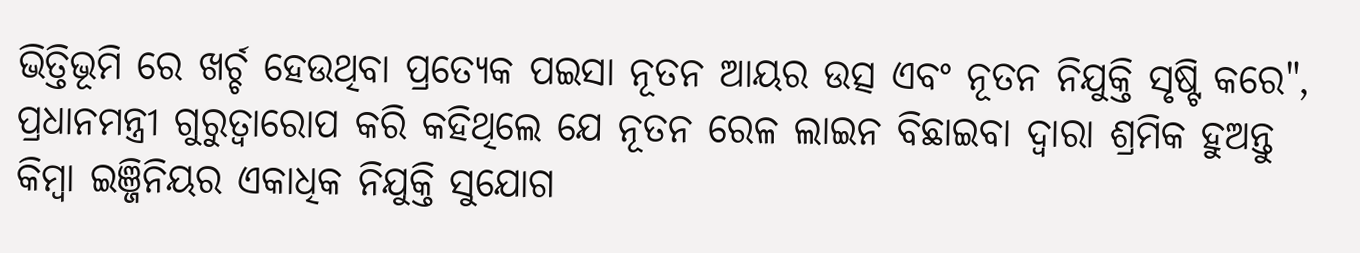ଭିତ୍ତିଭୂମି ରେ ଖର୍ଚ୍ଚ ହେଉଥିବା ପ୍ରତ୍ୟେକ ପଇସା ନୂତନ ଆୟର ଉତ୍ସ ଏବଂ ନୂତନ ନିଯୁକ୍ତି ସୃଷ୍ଟି କରେ", ପ୍ରଧାନମନ୍ତ୍ରୀ ଗୁରୁତ୍ୱାରୋପ କରି କହିଥିଲେ ଯେ ନୂତନ ରେଳ ଲାଇନ ବିଛାଇବା ଦ୍ୱାରା ଶ୍ରମିକ ହୁଅନ୍ତୁ କିମ୍ବା ଇଞ୍ଜିନିୟର ଏକାଧିକ ନିଯୁକ୍ତି ସୁଯୋଗ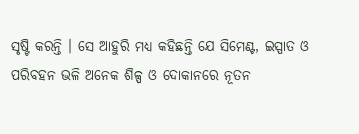ସୃଷ୍ଟି କରନ୍ତି । ସେ ଆହୁରି ମଧ୍ୟ କହିଛନ୍ତି ଯେ ସିମେଣ୍ଟ, ଇସ୍ପାତ ଓ ପରିବହନ ଭଳି ଅନେକ ଶିଳ୍ପ ଓ ଦୋକାନରେ ନୂତନ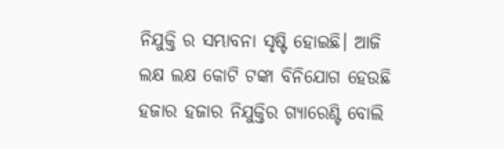ନିଯୁକ୍ତି ର ସମ୍ଭାବନା ସୃଷ୍ଟି ହୋଇଛି। ଆଜି ଲକ୍ଷ ଲକ୍ଷ କୋଟି ଟଙ୍କା ବିନିଯୋଗ ହେଉଛି ହଜାର ହଜାର ନିଯୁକ୍ତିର ଗ୍ୟାରେଣ୍ଟି ବୋଲି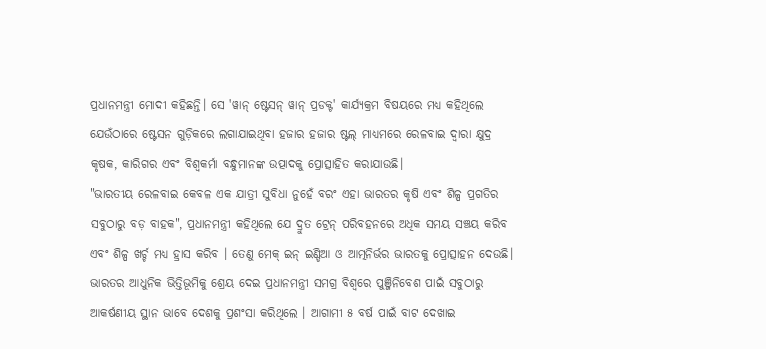ପ୍ରଧାନମନ୍ତ୍ରୀ ମୋଦୀ କହିଛନ୍ତି। ସେ 'ୱାନ୍ ଷ୍ଟେସନ୍ ୱାନ୍ ପ୍ରଡକ୍ଟ' କାର୍ଯ୍ୟକ୍ରମ ବିଷୟରେ ମଧ୍ୟ କହିଥିଲେ ଯେଉଁଠାରେ ଷ୍ଟେସନ ଗୁଡ଼ିକରେ ଲଗାଯାଇଥିବା ହଜାର ହଜାର ଷ୍ଟଲ୍ ମାଧ୍ୟମରେ ରେଳବାଇ ଦ୍ୱାରା କ୍ଷୁଦ୍ର କୃଷକ, କାରିଗର ଏବଂ ବିଶ୍ୱକର୍ମା ବନ୍ଧୁମାନଙ୍କ ଉତ୍ପାଦକୁ ପ୍ରୋତ୍ସାହିତ କରାଯାଉଛି।
"ଭାରତୀୟ ରେଳବାଇ କେବଳ ଏକ ଯାତ୍ରୀ ସୁବିଧା ନୁହେଁ ବରଂ ଏହା ଭାରତର କୃଷି ଏବଂ ଶିଳ୍ପ ପ୍ରଗତିର ସବୁଠାରୁ ବଡ଼ ବାହକ", ପ୍ରଧାନମନ୍ତ୍ରୀ କହିଥିଲେ ଯେ ଦ୍ରୁତ ଟ୍ରେନ୍ ପରିବହନରେ ଅଧିକ ସମୟ ସଞ୍ଚୟ କରିବ ଏବଂ ଶିଳ୍ପ ଖର୍ଚ୍ଚ ମଧ୍ୟ ହ୍ରାସ କରିବ । ତେଣୁ ମେକ୍ ଇନ୍ ଇଣ୍ଡିଆ ଓ ଆତ୍ମନିର୍ଭର ଭାରତକୁ ପ୍ରୋତ୍ସାହନ ଦେଉଛି। ଭାରତର ଆଧୁନିକ ଭିତ୍ତିଭୂମିକୁ ଶ୍ରେୟ ଦେଇ ପ୍ରଧାନମନ୍ତ୍ରୀ ସମଗ୍ର ବିଶ୍ୱରେ ପୁଞ୍ଜିନିବେଶ ପାଇଁ ସବୁଠାରୁ ଆକର୍ଷଣୀୟ ସ୍ଥାନ ଭାବେ ଦେଶକୁ ପ୍ରଶଂସା କରିଥିଲେ । ଆଗାମୀ ୫ ବର୍ଷ ପାଇଁ ବାଟ ଦେଖାଇ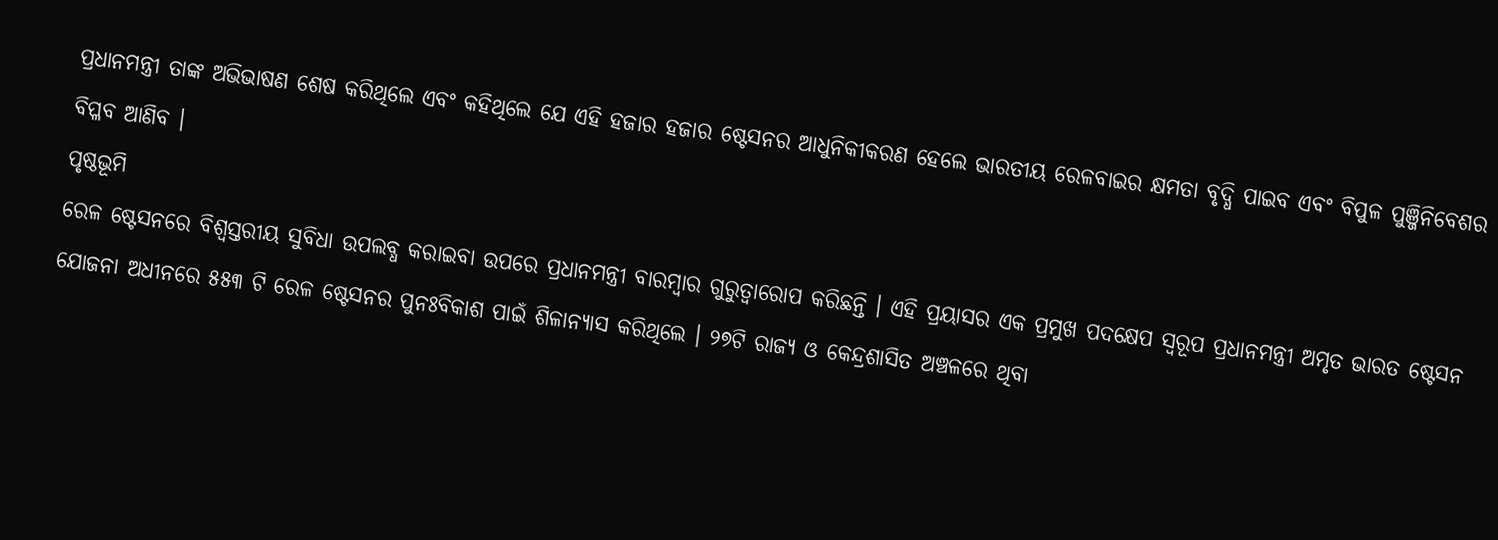ପ୍ରଧାନମନ୍ତ୍ରୀ ତାଙ୍କ ଅଭିଭାଷଣ ଶେଷ କରିଥିଲେ ଏବଂ କହିଥିଲେ ଯେ ଏହି ହଜାର ହଜାର ଷ୍ଟେସନର ଆଧୁନିକୀକରଣ ହେଲେ ଭାରତୀୟ ରେଳବାଇର କ୍ଷମତା ବୃଦ୍ଧି ପାଇବ ଏବଂ ବିପୁଳ ପୁଞ୍ଜିନିବେଶର ବିପ୍ଳବ ଆଣିବ ।
ପୃଷ୍ଠଭୂମି
ରେଳ ଷ୍ଟେସନରେ ବିଶ୍ୱସ୍ତରୀୟ ସୁବିଧା ଉପଲବ୍ଧ କରାଇବା ଉପରେ ପ୍ରଧାନମନ୍ତ୍ରୀ ବାରମ୍ବାର ଗୁରୁତ୍ୱାରୋପ କରିଛନ୍ତି । ଏହି ପ୍ରୟାସର ଏକ ପ୍ରମୁଖ ପଦକ୍ଷେପ ସ୍ୱରୂପ ପ୍ରଧାନମନ୍ତ୍ରୀ ଅମୃତ ଭାରତ ଷ୍ଟେସନ ଯୋଜନା ଅଧୀନରେ ୫୫୩ ଟି ରେଳ ଷ୍ଟେସନର ପୁନଃବିକାଶ ପାଇଁ ଶିଳାନ୍ୟାସ କରିଥିଲେ । ୨୭ଟି ରାଜ୍ୟ ଓ କେନ୍ଦ୍ରଶାସିତ ଅଞ୍ଚଳରେ ଥିବା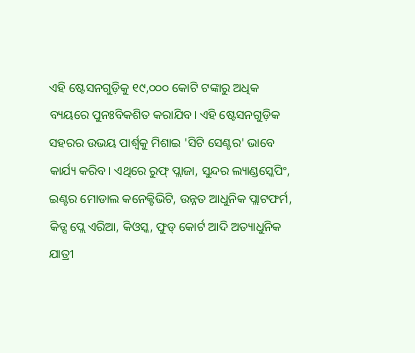ଏହି ଷ୍ଟେସନଗୁଡ଼ିକୁ ୧୯,୦୦୦ କୋଟି ଟଙ୍କାରୁ ଅଧିକ ବ୍ୟୟରେ ପୁନଃବିକଶିତ କରାଯିବ। ଏହି ଷ୍ଟେସନଗୁଡ଼ିକ ସହରର ଉଭୟ ପାର୍ଶ୍ୱକୁ ମିଶାଇ 'ସିଟି ସେଣ୍ଟର' ଭାବେ କାର୍ଯ୍ୟ କରିବ। ଏଥିରେ ରୁଫ୍ ପ୍ଲାଜା, ସୁନ୍ଦର ଲ୍ୟାଣ୍ଡସ୍କେପିଂ, ଇଣ୍ଟର ମୋଡାଲ କନେକ୍ଟିଭିଟି, ଉନ୍ନତ ଆଧୁନିକ ପ୍ଲାଟଫର୍ମ, କିଡ୍ସ ପ୍ଲେ ଏରିଆ, କିଓସ୍କ, ଫୁଡ୍ କୋର୍ଟ ଆଦି ଅତ୍ୟାଧୁନିକ ଯାତ୍ରୀ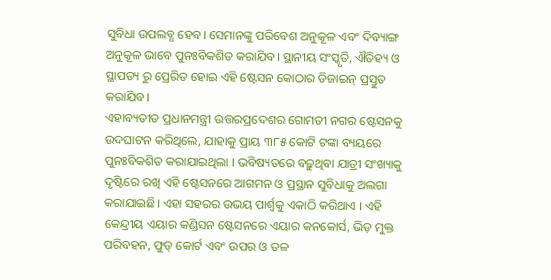ସୁବିଧା ଉପଲବ୍ଧ ହେବ। ସେମାନଙ୍କୁ ପରିବେଶ ଅନୁକୂଳ ଏବଂ ଦିବ୍ୟାଙ୍ଗ ଅନୁକୂଳ ଭାବେ ପୁନଃବିକଶିତ କରାଯିବ। ସ୍ଥାନୀୟ ସଂସ୍କୃତି, ଐତିହ୍ୟ ଓ ସ୍ଥାପତ୍ୟ ରୁ ପ୍ରେରିତ ହୋଇ ଏହି ଷ୍ଟେସନ କୋଠାର ଡିଜାଇନ୍ ପ୍ରସ୍ତୁତ କରାଯିବ।
ଏହାବ୍ୟତୀତ ପ୍ରଧାନମନ୍ତ୍ରୀ ଉତ୍ତରପ୍ରଦେଶର ଗୋମତୀ ନଗର ଷ୍ଟେସନକୁ ଉଦଘାଟନ କରିଥିଲେ, ଯାହାକୁ ପ୍ରାୟ ୩୮୫ କୋଟି ଟଙ୍କା ବ୍ୟୟରେ ପୁନଃବିକଶିତ କରାଯାଇଥିଲା । ଭବିଷ୍ୟତରେ ବଢ଼ୁଥିବା ଯାତ୍ରୀ ସଂଖ୍ୟାକୁ ଦୃଷ୍ଟିରେ ରଖି ଏହି ଷ୍ଟେସନରେ ଆଗମନ ଓ ପ୍ରସ୍ଥାନ ସୁବିଧାକୁ ଅଲଗା କରାଯାଇଛି। ଏହା ସହରର ଉଭୟ ପାର୍ଶ୍ୱକୁ ଏକାଠି କରିଥାଏ । ଏହି କେନ୍ଦ୍ରୀୟ ଏୟାର କଣ୍ଡିସନ ଷ୍ଟେସନରେ ଏୟାର କନକୋର୍ସ, ଭିଡ଼ ମୁକ୍ତ ପରିବହନ, ଫୁଡ୍ କୋର୍ଟ ଏବଂ ଉପର ଓ ତଳ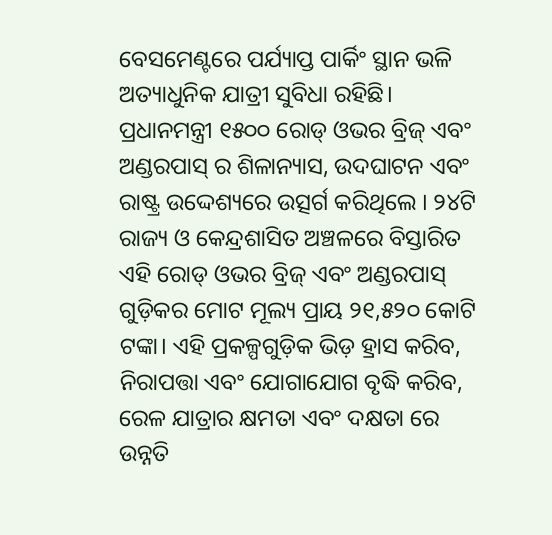ବେସମେଣ୍ଟରେ ପର୍ଯ୍ୟାପ୍ତ ପାର୍କିଂ ସ୍ଥାନ ଭଳି ଅତ୍ୟାଧୁନିକ ଯାତ୍ରୀ ସୁବିଧା ରହିଛି।
ପ୍ରଧାନମନ୍ତ୍ରୀ ୧୫୦୦ ରୋଡ୍ ଓଭର ବ୍ରିଜ୍ ଏବଂ ଅଣ୍ଡରପାସ୍ ର ଶିଳାନ୍ୟାସ, ଉଦଘାଟନ ଏବଂ ରାଷ୍ଟ୍ର ଉଦ୍ଦେଶ୍ୟରେ ଉତ୍ସର୍ଗ କରିଥିଲେ । ୨୪ଟି ରାଜ୍ୟ ଓ କେନ୍ଦ୍ରଶାସିତ ଅଞ୍ଚଳରେ ବିସ୍ତାରିତ ଏହି ରୋଡ୍ ଓଭର ବ୍ରିଜ୍ ଏବଂ ଅଣ୍ଡରପାସ୍ ଗୁଡ଼ିକର ମୋଟ ମୂଲ୍ୟ ପ୍ରାୟ ୨୧,୫୨୦ କୋଟି ଟଙ୍କା। ଏହି ପ୍ରକଳ୍ପଗୁଡ଼ିକ ଭିଡ଼ ହ୍ରାସ କରିବ, ନିରାପତ୍ତା ଏବଂ ଯୋଗାଯୋଗ ବୃଦ୍ଧି କରିବ, ରେଳ ଯାତ୍ରାର କ୍ଷମତା ଏବଂ ଦକ୍ଷତା ରେ ଉନ୍ନତି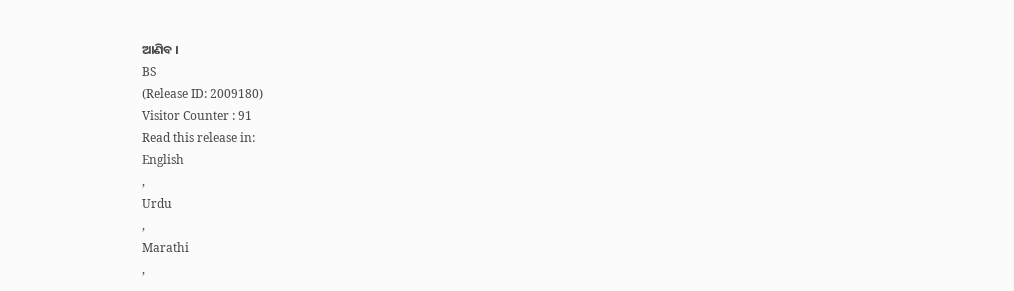ଆଣିବ ।
BS
(Release ID: 2009180)
Visitor Counter : 91
Read this release in:
English
,
Urdu
,
Marathi
,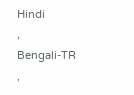Hindi
,
Bengali-TR
,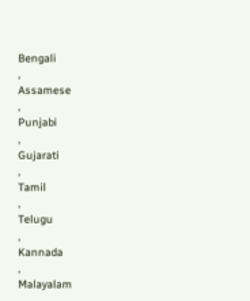Bengali
,
Assamese
,
Punjabi
,
Gujarati
,
Tamil
,
Telugu
,
Kannada
,
Malayalam